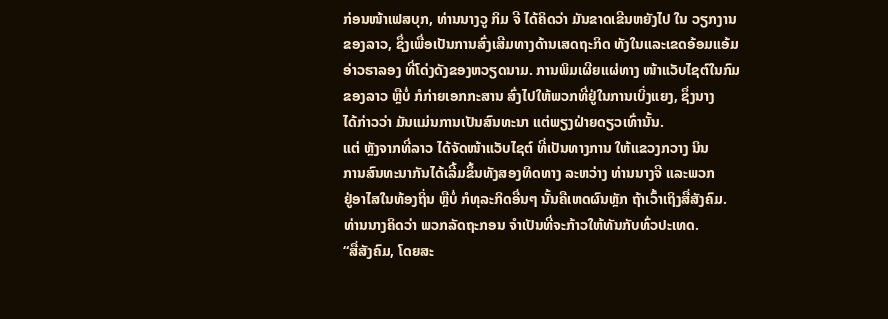ກ່ອນໜ້າເຟສບຸກ, ທ່ານນາງວູ ກິມ ຈີ ໄດ້ຄິດວ່າ ມັນຂາດເຂີນຫຍັງໄປ ໃນ ວຽກງານ
ຂອງລາວ, ຊຶ່ງເພື່ອເປັນການສົ່ງເສີມທາງດ້ານເສດຖະກິດ ທັງໃນແລະເຂດອ້ອມແອ້ມ
ອ່າວຮາລອງ ທີ່ໂດ່ງດັງຂອງຫວຽດນາມ. ການພິມເຜີຍແຜ່ທາງ ໜ້າແວັບໄຊຕ໌ໃນກົມ
ຂອງລາວ ຫຼືບໍ່ ກໍກ່າຍເອກກະສານ ສົ່ງໄປໃຫ້ພວກທີ່ຢູ່ໃນການເບິ່ງແຍງ, ຊຶ່ງນາງ
ໄດ້ກ່າວວ່າ ມັນແມ່ນການເປັນສົນທະນາ ແຕ່ພຽງຝ່າຍດຽວເທົ່ານັ້ນ.
ແຕ່ ຫຼັງຈາກທີ່ລາວ ໄດ້ຈັດໜ້າແວັບໄຊຕ໌ ທີ່ເປັນທາງການ ໃຫ້ແຂວງກວາງ ນິນ
ການສົນທະນາກັນໄດ້ເລີ້ມຂຶ້ນທັງສອງທິດທາງ ລະຫວ່າງ ທ່ານນາງຈີ ແລະພວກ
ຢູ່ອາໄສໃນທ້ອງຖິ່ນ ຫຼືບໍ່ ກໍທຸລະກິດອື່ນໆ ນັ້ນຄືເຫດຜົນຫຼັກ ຖ້າເວົ້າເຖິງສື່ສັງຄົມ.
ທ່ານນາງຄິດວ່າ ພວກລັດຖະກອນ ຈຳເປັນທີ່ຈະກ້າວໃຫ້ທັນກັບທົ່ວປະເທດ.
“ສື່ສັງຄົມ, ໂດຍສະ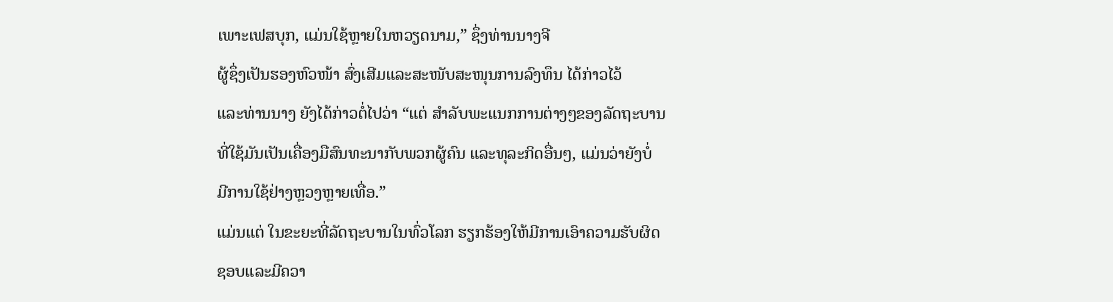ເພາະເຟສບຸກ, ແມ່ນໃຊ້ຫຼາຍໃນຫວຽດນາມ,” ຊຶ່ງທ່ານນາງຈີ
ຜູ້ຊຶ່ງເປັນຮອງຫົວໜ້າ ສົ່ງເສີມແລະສະໜັບສະໜຸນການລົງທຶນ ໄດ້ກ່າວໄວ້
ແລະທ່ານນາງ ຍັງໄດ້ກ່າວຕໍ່ໄປວ່າ “ແຕ່ ສຳລັບພະແນກການຕ່າງໆຂອງລັດຖະບານ
ທີ່ໃຊ້ມັນເປັນເຄື່ອງມືສົນທະນາກັບພວກຜູ້ຄົນ ແລະທຸລະກິດອື່ນໆ, ແມ່ນວ່າຍັງບໍ່
ມີການໃຊ້ຢ່າງຫຼວງຫຼາຍເທື່ອ.”
ແມ່ນແຕ່ ໃນຂະຍະທີ່ລັດຖະບານໃນທົ່ວໂລກ ຮຽກຮ້ອງໃຫ້ມີການເອົາຄວາມຮັບຜິດ
ຊອບແລະມີຄວາ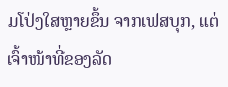ມໂປ່ງໃສຫຼາຍຂຶ້ນ ຈາກເຟສບຸກ, ແຕ່ເຈົ້າໜ້າທີ່ຂອງລັດ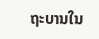ຖະບານໃນ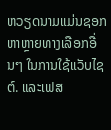ຫວຽດນາມແມ່ນຊອກຫາຫຼາຍທາງເລືອກອື່ນໆ ໃນການໃຊ້ແວັບໄຊຕ໌. ແລະເຟສ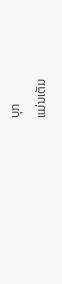ບຸກ
ແມ່ນເຕັມ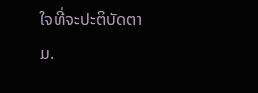ໃຈທີ່ຈະປະຕິບັດຕາມ.